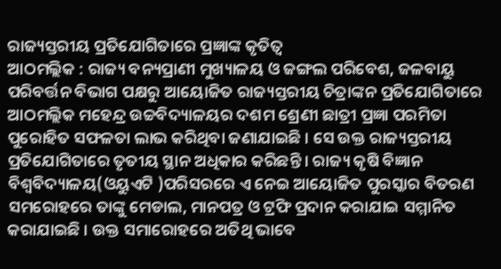ରାଜ୍ୟସ୍ତରୀୟ ପ୍ରତିଯୋଗିତାରେ ପ୍ରଜ୍ଞାଙ୍କ କୃତିତ୍ୱ
ଆଠମଲ୍ଲିକ : ରାଜ୍ୟ ବନ୍ୟପ୍ରାଣୀ ମୁଖ୍ୟାଳୟ ଓ ଜଙ୍ଗଲ ପରିବେଶ, ଜଳବାୟୁ ପରିବର୍ତ୍ତନ ବିଭାଗ ପକ୍ଷରୁ ଆୟୋଜିତ ରାଜ୍ୟସ୍ତରୀୟ ଚିତ୍ରାଙ୍କନ ପ୍ରତିଯୋଗିତାରେ ଆଠମଲ୍ଲିକ ମହେନ୍ଦ୍ର ଉଚ୍ଚବିଦ୍ୟାଳୟର ଦଶମ ଶ୍ରେଣୀ ଛାତ୍ରୀ ପ୍ରଜ୍ଞା ପରମିତା ପୁରୋହିତ ସଫଳତା ଲାଭ କରିଥିବା ଜଣାଯାଇଛି । ସେ ଉକ୍ତ ରାଜ୍ୟସ୍ତରୀୟ ପ୍ରତିଯୋଗିତାରେ ତୃତୀୟ ସ୍ଥାନ ଅଧିକାର କରିଛନ୍ତି । ରାଜ୍ୟ କୃଷି ବିଜ୍ଞାନ ବିଶ୍ୱବିଦ୍ୟାଳୟ(ଓୟୁଏଟି )ପରିସରରେ ଏ ନେଇ ଆୟୋଜିତ ପୁରସ୍କାର ବିତରଣ ସମରୋହରେ ତାଙ୍କୁ ମେଡାଲ, ମାନପତ୍ର ଓ ଟ୍ରଫି ପ୍ରଦାନ କରାଯାଇ ସମ୍ମାନିତ କରାଯାଇଛି । ଉକ୍ତ ସମାରୋହରେ ଅତିଥି ଭାବେ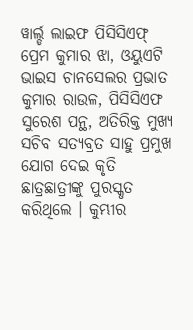ୱାର୍ଲ୍ଡ ଲାଇଫ ପିସିସିଏଫ୍ ପ୍ରେମ କୁମାର ଝା, ଓୟୁଏଟି ଭାଇସ ଚାନସେଲର ପ୍ରଭାତ କୁମାର ରାଉଳ, ପିସିସିଏଫ ସୁରେଶ ପନ୍ଥ, ଅତିରିକ୍ତ ମୁଖ୍ୟ ସଚିବ ସତ୍ୟବ୍ରତ ସାହୁ ପ୍ରମୁଖ ଯୋଗ ଦେଇ କୃତି ଛାତ୍ରଛାତ୍ରୀଙ୍କୁ ପୁରସ୍କୃତ କରିଥିଲେ । କୁମ୍ଭୀର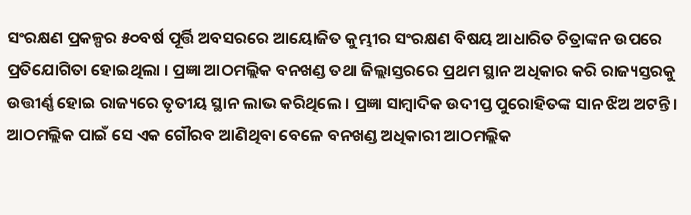ସଂରକ୍ଷଣ ପ୍ରକଳ୍ପର ୫୦ବର୍ଷ ପୂର୍ତ୍ତି ଅବସରରେ ଆୟୋଜିତ କୁମ୍ଭୀର ସଂରକ୍ଷଣ ବିଷୟ ଆଧାରିତ ଚିତ୍ରାଙ୍କନ ଉପରେ ପ୍ରତିଯୋଗିତା ହୋଇଥିଲା । ପ୍ରଜ୍ଞା ଆଠମଲ୍ଲିକ ବନଖଣ୍ଡ ତଥା ଜିଲ୍ଲାସ୍ତରରେ ପ୍ରଥମ ସ୍ଥାନ ଅଧିକାର କରି ରାଜ୍ୟସ୍ତରକୁ ଉତ୍ତୀର୍ଣ୍ଣ ହୋଇ ରାଜ୍ୟରେ ତୃତୀୟ ସ୍ଥାନ ଲାଭ କରିଥିଲେ । ପ୍ରଜ୍ଞା ସାମ୍ବାଦିକ ଉଦୀପ୍ତ ପୁରୋହିତଙ୍କ ସାନ ଝିଅ ଅଟନ୍ତି । ଆଠମଲ୍ଲିକ ପାଇଁ ସେ ଏକ ଗୌରବ ଆଣିଥିବା ବେଳେ ବନଖଣ୍ଡ ଅଧିକାରୀ ଆଠମଲ୍ଲିକ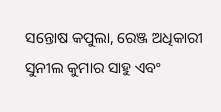ସନ୍ତୋଷ କପୁଲା, ରେଞ୍ଜ ଅଧିକାରୀ ସୁନୀଲ କୁମାର ସାହୁ ଏବଂ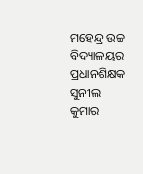ମହେନ୍ଦ୍ର ଉଚ୍ଚ ବିଦ୍ୟାଳୟର ପ୍ରଧାନଶିକ୍ଷକ ସୁନୀଲ କୁମାର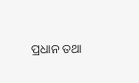ପ୍ରଧାନ ତଥା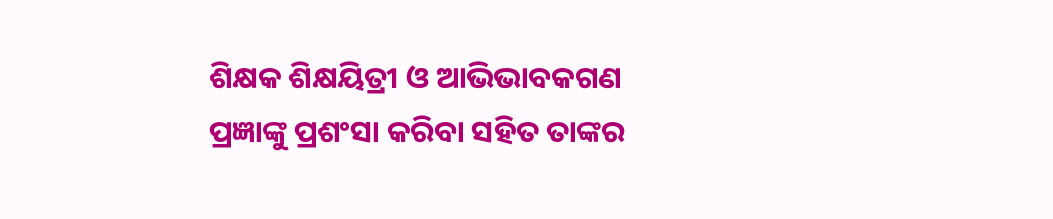ଶିକ୍ଷକ ଶିକ୍ଷୟିତ୍ରୀ ଓ ଆଭିଭାବକଗଣ ପ୍ରଜ୍ଞାଙ୍କୁ ପ୍ରଶଂସା କରିବା ସହିତ ତାଙ୍କର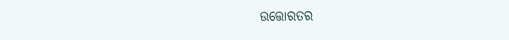ଉତ୍ତୋରତର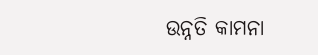ଉନ୍ନତି କାମନା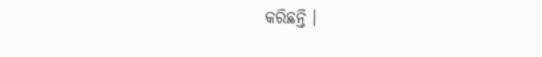କରିଛନ୍ତି ।